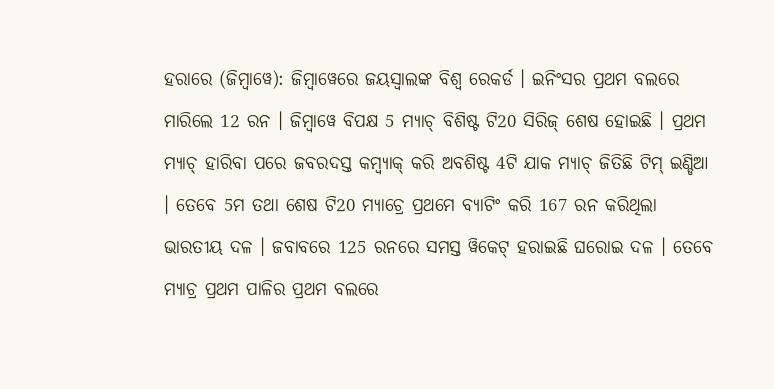ହରାରେ (ଜିମ୍ବାୱେ): ଜିମ୍ବାୱେରେ ଜୟସ୍ବାଲଙ୍କ ବିଶ୍ବ ରେକର୍ଡ । ଇନିଂସର ପ୍ରଥମ ବଲରେ ମାରିଲେ 12 ରନ । ଜିମ୍ବାୱେ ବିପକ୍ଷ 5 ମ୍ୟାଚ୍ ବିଶିଷ୍ଟ ଟି20 ସିରିଜ୍ ଶେଷ ହୋଇଛି । ପ୍ରଥମ ମ୍ୟାଚ୍ ହାରିବା ପରେ ଜବରଦସ୍ତ କମ୍ବ୍ୟାକ୍ କରି ଅବଶିଷ୍ଟ 4ଟି ଯାକ ମ୍ୟାଚ୍ ଜିତିଛି ଟିମ୍ ଇଣ୍ଡିଆ । ତେବେ 5ମ ତଥା ଶେଷ ଟି20 ମ୍ୟାଚ୍ରେ ପ୍ରଥମେ ବ୍ୟାଟିଂ କରି 167 ରନ କରିଥିଲା ଭାରତୀୟ ଦଳ । ଜବାବରେ 125 ରନରେ ସମସ୍ତ ୱିକେଟ୍ ହରାଇଛି ଘରୋଇ ଦଳ । ତେବେ ମ୍ୟାଚ୍ର ପ୍ରଥମ ପାଳିର ପ୍ରଥମ ବଲରେ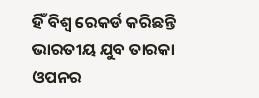ହିଁ ବିଶ୍ବ ରେକର୍ଡ କରିଛନ୍ତି ଭାରତୀୟ ଯୁବ ତାରକା ଓପନର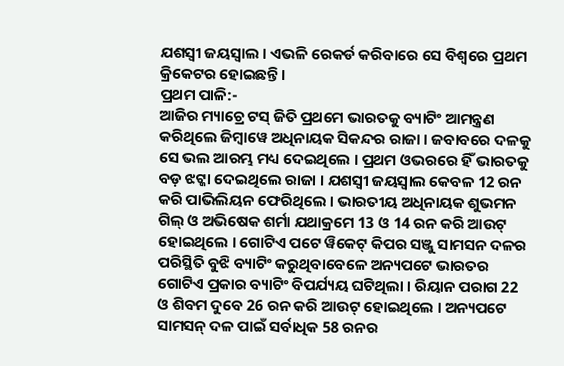ଯଶସ୍ବୀ ଜୟସ୍ବାଲ । ଏଭଳି ରେକର୍ଡ କରିବାରେ ସେ ବିଶ୍ବରେ ପ୍ରଥମ କ୍ରିକେଟର ହୋଇଛନ୍ତି ।
ପ୍ରଥମ ପାଳି:-
ଆଜିର ମ୍ୟାଚ୍ରେ ଟସ୍ ଜିତି ପ୍ରଥମେ ଭାରତକୁ ବ୍ୟାଟିଂ ଆମନ୍ତ୍ରଣ କରିଥିଲେ ଜିମ୍ବାୱେ ଅଧିନାୟକ ସିକନ୍ଦର ରାଜା । ଜବାବରେ ଦଳକୁ ସେ ଭଲ ଆରମ୍ଭ ମଧ୍ୟ ଦେଇଥିଲେ । ପ୍ରଥମ ଓଭରରେ ହିଁ ଭାରତକୁ ବଡ଼ ଝଟ୍କା ଦେଇଥିଲେ ରାଜା । ଯଶସ୍ବୀ ଜୟସ୍ବାଲ କେବଳ 12 ରନ କରି ପାଭିଲିୟନ ଫେରିଥିଲେ । ଭାରତୀୟ ଅଧିନାୟକ ଶୁଭମନ ଗିଲ୍ ଓ ଅଭିଷେକ ଶର୍ମା ଯଥାକ୍ରମେ 13 ଓ 14 ରନ କରି ଆଉଟ୍ ହୋଇଥିଲେ । ଗୋଟିଏ ପଟେ ୱିକେଟ୍ କିପର ସଞ୍ଜୁ ସାମସନ ଦଳର ପରିସ୍ଥିତି ବୁଝି ବ୍ୟାଟିଂ କରୁଥିବାବେଳେ ଅନ୍ୟପଟେ ଭାରତର ଗୋଟିଏ ପ୍ରକାର ବ୍ୟାଟିଂ ବିପର୍ଯ୍ୟୟ ଘଟିଥିଲା । ରିୟାନ ପରାଗ 22 ଓ ଶିବମ ଦୁବେ 26 ରନ କରି ଆଉଟ୍ ହୋଇଥିଲେ । ଅନ୍ୟପଟେ ସାମସନ୍ ଦଳ ପାଇଁ ସର୍ବାଧିକ 58 ରନର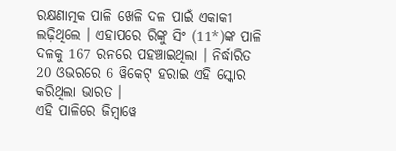ରକ୍ଷଣାତ୍ମକ ପାଳି ଖେଳି ଦଳ ପାଇଁ ଏକାକୀ ଲଢ଼ିଥିଲେ । ଏହାପରେ ରିଙ୍କୁ ସିଂ (11*)ଙ୍କ ପାଳି ଦଳକୁ 167 ରନରେ ପହଞ୍ଚାଇଥିଲା । ନିର୍ଦ୍ଧାରିତ 20 ଓଭରରେ 6 ୱିକେଟ୍ ହରାଇ ଏହି ସ୍କୋର କରିଥିଲା ଭାରତ ।
ଏହି ପାଳିରେ ଜିମ୍ବାୱେ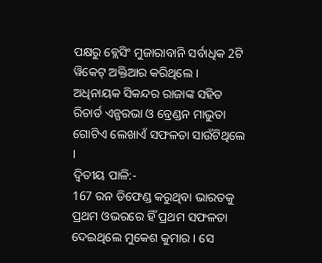ପକ୍ଷରୁ ବ୍ଲେସିଂ ମୁଜାରାବାନି ସର୍ବାଧିକ 2ଟି ୱିକେଟ୍ ଅକ୍ତିଆର କରିଥିଲେ । ଅଧିନାୟକ ସିକନ୍ଦର ରାଜାଙ୍କ ସହିତ ରିଚାର୍ଡ ଏନ୍ଗରଭା ଓ ବ୍ରେଣ୍ଡନ ମାଭୁତା ଗୋଟିଏ ଲେଖାଏଁ ସଫଳତା ସାଉଁଟିଥିଲେ ।
ଦ୍ବିତୀୟ ପାଳି:-
167 ରନ ଡିଫେଣ୍ଡ କରୁଥିବା ଭାରତକୁ ପ୍ରଥମ ଓଭରରେ ହିଁ ପ୍ରଥମ ସଫଳତା ଦେଇଥିଲେ ମୁକେଶ କୁମାର । ସେ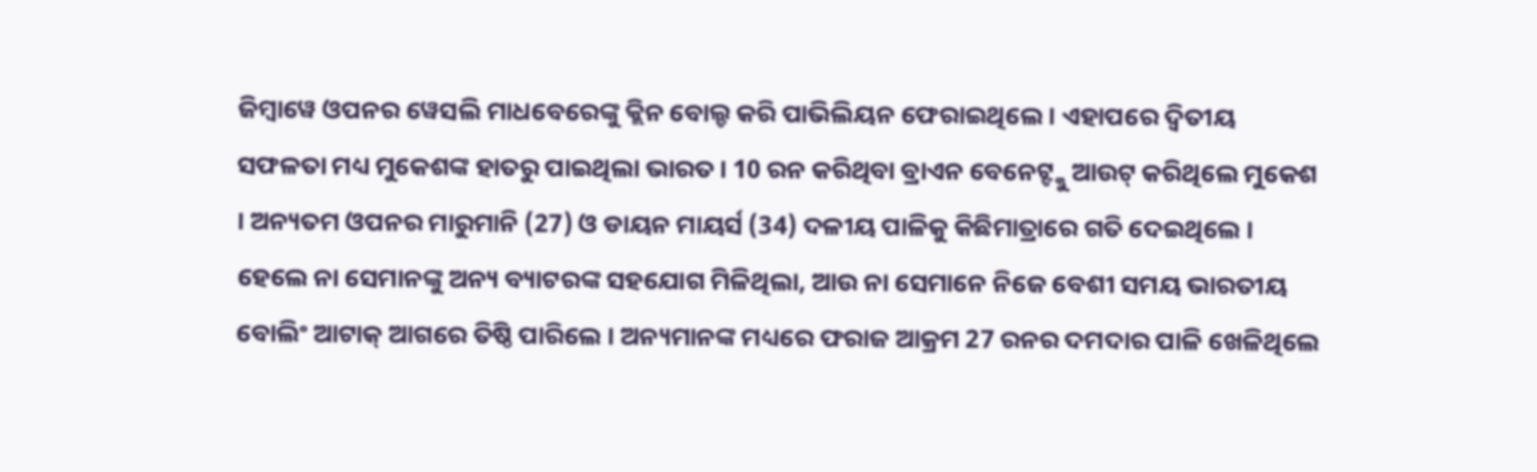ଜିମ୍ବାୱେ ଓପନର ୱେସଲି ମାଧବେରେଙ୍କୁ କ୍ଲିନ ବୋଲ୍ଡ କରି ପାଭିଲିୟନ ଫେରାଇଥିଲେ । ଏହାପରେ ଦ୍ବିତୀୟ ସଫଳତା ମଧ୍ୟ ମୁକେଶଙ୍କ ହାତରୁ ପାଇଥିଲା ଭାରତ । 10 ରନ କରିଥିବା ବ୍ରାଏନ ବେନେଟ୍ଙ୍କୁ ଆଉଟ୍ କରିଥିଲେ ମୁକେଶ । ଅନ୍ୟତମ ଓପନର ମାରୁମାନି (27) ଓ ଡାୟନ ମାୟର୍ସ (34) ଦଳୀୟ ପାଳିକୁ କିଛିମାତ୍ରାରେ ଗତି ଦେଇଥିଲେ । ହେଲେ ନା ସେମାନଙ୍କୁ ଅନ୍ୟ ବ୍ୟାଟରଙ୍କ ସହଯୋଗ ମିଳିଥିଲା, ଆଉ ନା ସେମାନେ ନିଜେ ବେଶୀ ସମୟ ଭାରତୀୟ ବୋଲିଂ ଆଟାକ୍ ଆଗରେ ତିଷ୍ଠି ପାରିଲେ । ଅନ୍ୟମାନଙ୍କ ମଧ୍ୟରେ ଫରାଜ ଆକ୍ରମ 27 ରନର ଦମଦାର ପାଳି ଖେଳିଥିଲେ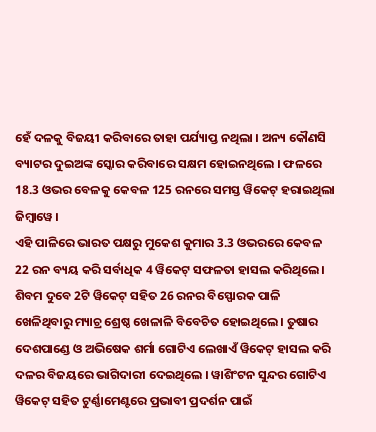ହେଁ ଦଳକୁ ବିଜୟୀ କରିବାରେ ତାହା ପର୍ଯ୍ୟାପ୍ତ ନଥିଲା । ଅନ୍ୟ କୌଣସି ବ୍ୟାଟର ଦୁଇଅଙ୍କ ସ୍କୋର କରିବାରେ ସକ୍ଷମ ହୋଇନଥିଲେ । ଫଳରେ 18.3 ଓଭର ବେଳକୁ କେବଳ 125 ରନରେ ସମସ୍ତ ୱିକେଟ୍ ହରାଇଥିଲା ଜିମ୍ବାୱେ ।
ଏହି ପାଳିରେ ଭାରତ ପକ୍ଷରୁ ମୁକେଶ କୁମାର 3.3 ଓଭରରେ କେବଳ 22 ରନ ବ୍ୟୟ କରି ସର୍ବାଧିକ 4 ୱିକେଟ୍ ସଫଳତା ହାସଲ କରିଥିଲେ । ଶିବମ ଦୁବେ 2ଟି ୱିକେଟ୍ ସହିତ 26 ରନର ବିସ୍ଫୋରକ ପାଳି ଖେଳିଥିବାରୁ ମ୍ୟାଚ୍ର ଶ୍ରେଷ୍ଠ ଖେଳାଳି ବିବେଚିତ ହୋଇଥିଲେ । ତୁଷାର ଦେଶପାଣ୍ଡେ ଓ ଅଭିଷେକ ଶର୍ମା ଗୋଟିଏ ଲେଖାଏଁ ୱିକେଟ୍ ହାସଲ କରି ଦଳର ବିଜୟରେ ଭାଗିଦାରୀ ଦେଇଥିଲେ । ୱାଶିଂଟନ ସୁନ୍ଦର ଗୋଟିଏ ୱିକେଟ୍ ସହିତ ଟୁର୍ଣ୍ଣାମେଣ୍ଟରେ ପ୍ରଭାବୀ ପ୍ରଦର୍ଶନ ପାଇଁ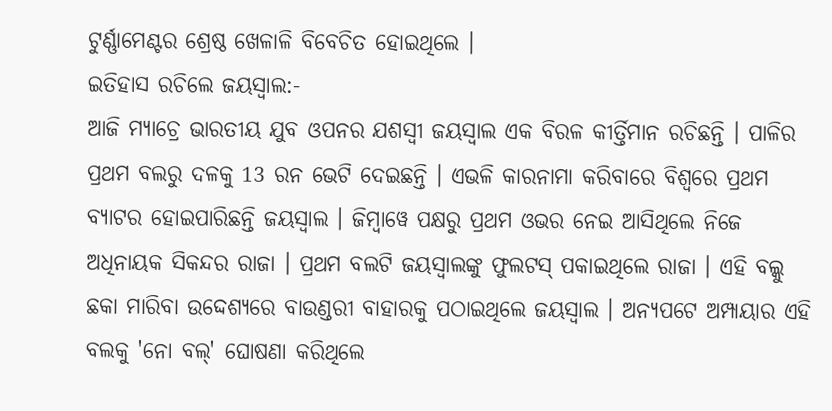ଟୁର୍ଣ୍ଣାମେଣ୍ଟର ଶ୍ରେଷ୍ଠ ଖେଳାଳି ବିବେଚିତ ହୋଇଥିଲେ ।
ଇତିହାସ ରଚିଲେ ଜୟସ୍ବାଲ:-
ଆଜି ମ୍ୟାଚ୍ରେ ଭାରତୀୟ ଯୁବ ଓପନର ଯଶସ୍ବୀ ଜୟସ୍ବାଲ ଏକ ବିରଳ କୀର୍ତ୍ତିମାନ ରଚିଛନ୍ତି । ପାଳିର ପ୍ରଥମ ବଲରୁ ଦଳକୁ 13 ରନ ଭେଟି ଦେଇଛନ୍ତି । ଏଭଳି କାରନାମା କରିବାରେ ବିଶ୍ବରେ ପ୍ରଥମ ବ୍ୟାଟର ହୋଇପାରିଛନ୍ତି ଜୟସ୍ବାଲ । ଜିମ୍ବାୱେ ପକ୍ଷରୁ ପ୍ରଥମ ଓଭର ନେଇ ଆସିଥିଲେ ନିଜେ ଅଧିନାୟକ ସିକନ୍ଦର ରାଜା । ପ୍ରଥମ ବଲଟି ଜୟସ୍ବାଲଙ୍କୁ ଫୁଲଟସ୍ ପକାଇଥିଲେ ରାଜା । ଏହି ବଲ୍କୁ ଛକା ମାରିବା ଉଦ୍ଦେଶ୍ୟରେ ବାଉଣ୍ଡରୀ ବାହାରକୁ ପଠାଇଥିଲେ ଜୟସ୍ବାଲ । ଅନ୍ୟପଟେ ଅମ୍ପାୟାର ଏହି ବଲକୁ 'ନୋ ବଲ୍' ଘୋଷଣା କରିଥିଲେ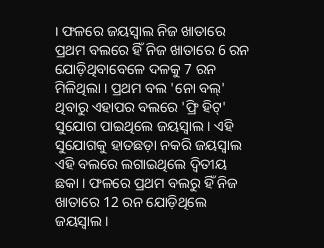। ଫଳରେ ଜୟସ୍ବାଲ ନିଜ ଖାତାରେ ପ୍ରଥମ ବଲରେ ହିଁ ନିଜ ଖାତାରେ 6 ରନ ଯୋଡ଼ିଥିବାବେଳେ ଦଳକୁ 7 ରନ ମିଳିଥିଲା । ପ୍ରଥମ ବଲ 'ନୋ ବଲ୍' ଥିବାରୁ ଏହାପର ବଲରେ 'ଫ୍ରି ହିଟ୍' ସୁଯୋଗ ପାଇଥିଲେ ଜୟସ୍ବାଲ । ଏହି ସୁଯୋଗକୁ ହାତଛଡ଼ା ନକରି ଜୟସ୍ବାଲ ଏହି ବଲରେ ଲଗାଇଥିଲେ ଦ୍ବିତୀୟ ଛକା । ଫଳରେ ପ୍ରଥମ ବଲରୁ ହିଁ ନିଜ ଖାତାରେ 12 ରନ ଯୋଡ଼ିଥିଲେ ଜୟସ୍ବାଲ ।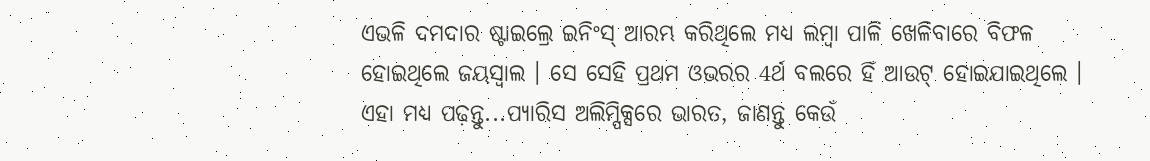ଏଭଳି ଦମଦାର ଷ୍ଟାଇଲ୍ରେ ଇନିଂସ୍ ଆରମ୍ଭ କରିଥିଲେ ମଧ୍ୟ ଲମ୍ବା ପାଳି ଖେଳିବାରେ ବିଫଳ ହୋଇଥିଲେ ଜୟସ୍ବାଲ । ସେ ସେହି ପ୍ରଥମ ଓଭରର 4ର୍ଥ ବଲରେ ହିଁ ଆଉଟ୍ ହୋଇଯାଇଥିଲେ ।
ଏହା ମଧ୍ୟ ପଢ଼ନ୍ତୁ...ପ୍ୟାରିସ ଅଲିମ୍ପିକ୍ସରେ ଭାରତ, ଜାଣନ୍ତୁ କେଉଁ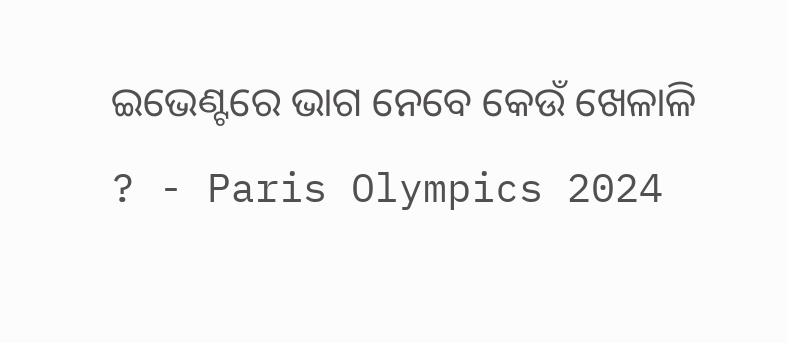ଇଭେଣ୍ଟରେ ଭାଗ ନେବେ କେଉଁ ଖେଳାଳି ? - Paris Olympics 2024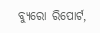ବ୍ୟୁରୋ ରିପୋର୍ଟ,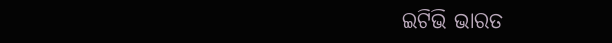ଇଟିଭି ଭାରତ